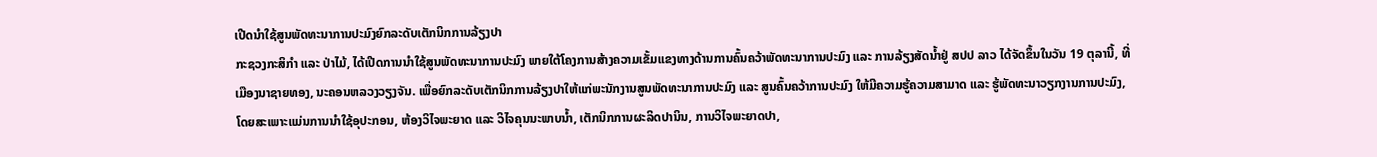ເປີດນຳໃຊ້ສູນພັດທະນາການປະມົງຍົກລະດັບເຕັກນິກການລ້ຽງປາ
ກະຊວງກະສິກຳ ແລະ ປ່າໄມ້, ໄດ້ເປີດການນໍາໃຊ້ສູນພັດທະນາການປະມົງ ພາຍໃຕ້ໂຄງການສ້າງຄວາມເຂັ້ມແຂງທາງດ້ານການຄົ້ນຄວ້າພັດທະນາການປະມົງ ແລະ ການລ້ຽງສັດນໍ້າຢູ່ ສປປ ລາວ ໄດ້ຈັດຂຶ້ນໃນວັນ 19 ຕຸລານີ້, ທີ່ ເມືອງນາຊາຍທອງ, ນະຄອນຫລວງວຽງຈັນ. ເພື່ອຍົກລະດັບເຕັກນິກການລ້ຽງປາໃຫ້ແກ່ພະນັກງານສູນພັດທະນາການປະມົງ ແລະ ສູນຄົ້ນຄວ້າການປະມົງ ໃຫ້ມີຄວາມຮູ້ຄວາມສາມາດ ແລະ ຮູ້ພັດທະນາວຽກງານການປະມົງ, ໂດຍສະເພາະແມ່ນການນຳໃຊ້ອຸປະກອນ, ຫ້ອງວິໄຈພະຍາດ ແລະ ວິໄຈຄຸນນະພາບນ້ຳ, ເຕັກນິກການຜະລິດປານິນ, ການວິໄຈພະຍາດປາ,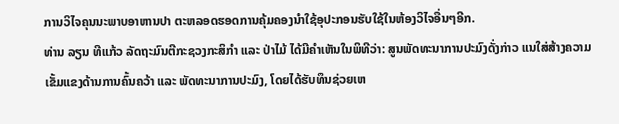ການວິໄຈຄຸນນະພາບອາຫານປາ ຕະຫລອດຮອດການຄຸ້ມຄອງນຳໃຊ້ອຸປະກອນຮັບໃຊ້ໃນຫ້ອງວິໄຈອື່ນໆອີກ.
ທ່ານ ລຽນ ທີແກ້ວ ລັດຖະມົນຕີກະຊວງກະສິກຳ ແລະ ປ່າໄມ້ ໄດ້ມີຄໍາເຫັນໃນພິທີວ່າ: ສູນພັດທະນາການປະມົງດັ່ງກ່າວ ແນໃສ່ສ້າງຄວາມເຂັ້ມແຂງດ້ານການຄົ້ນຄວ້າ ແລະ ພັດທະນາການປະມົງ, ໂດຍໄດ້ຮັບທຶນຊ່ວຍເຫ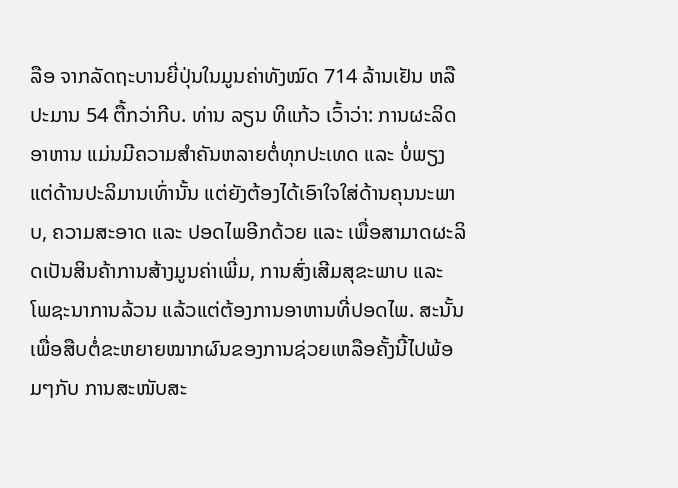ລືອ ຈາກລັດຖະບານຍີ່ປຸ່ນໃນມູນຄ່າທັງໝົດ 714 ລ້ານເຢັນ ຫລື ປະມານ 54 ຕື້ກວ່າກີບ. ທ່ານ ລຽນ ທິແກ້ວ ເວົ້າວ່າ: ການຜະລິດອາຫານ ແມ່ນມີຄວາມສຳຄັນຫລາຍຕໍ່ທຸກປະເທດ ແລະ ບໍ່ພຽງແຕ່ດ້ານປະລິມານເທົ່ານັ້ນ ແຕ່ຍັງຕ້ອງໄດ້ເອົາໃຈໃສ່ດ້ານຄຸນນະພາບ, ຄວາມສະອາດ ແລະ ປອດໄພອີກດ້ວຍ ແລະ ເພື່ອສາມາດຜະລິດເປັນສິນຄ້າການສ້າງມູນຄ່າເພີ່ມ, ການສົ່ງເສີມສຸຂະພາບ ແລະ ໂພຊະນາການລ້ວນ ແລ້ວແຕ່ຕ້ອງການອາຫານທີ່ປອດໄພ. ສະນັ້ນ ເພື່ອສືບຕໍ່ຂະຫຍາຍໝາກຜົນຂອງການຊ່ວຍເຫລືອຄັ້ງນີ້ໄປພ້ອມໆກັບ ການສະໜັບສະ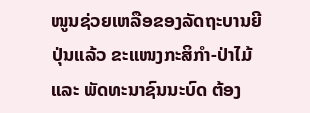ໜູນຊ່ວຍເຫລືອຂອງລັດຖະບານຍີປຸ່ນແລ້ວ ຂະແໜງກະສິກຳ-ປ່າໄມ້ ແລະ ພັດທະນາຊົນນະບົດ ຕ້ອງ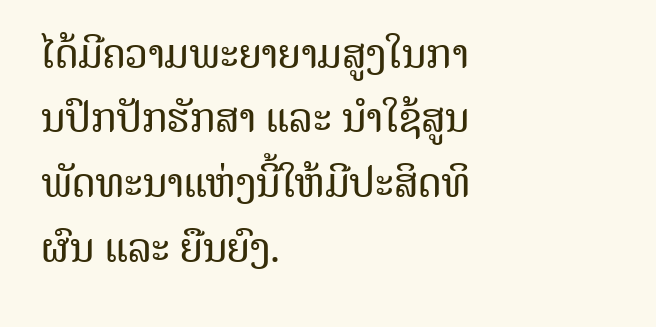ໄດ້ມີຄວາມພະຍາຍາມສູງໃນການປົກປັກຮັກສາ ແລະ ນໍາໃຊ້ສູນພັດທະນາແຫ່ງນີ້ໃຫ້ມີປະສິດທິຜົນ ແລະ ຍືນຍົງ.